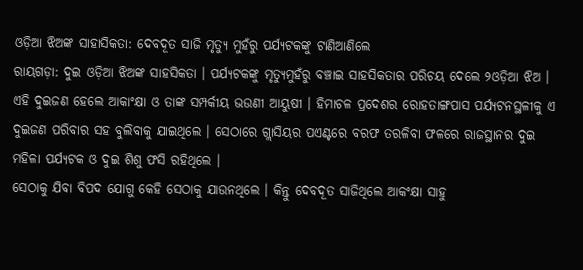ଓଡ଼ିଆ ଝିଅଙ୍କ ସାହାସିକତା: ଦେବଦୂତ ସାଜି ମୃତ୍ୟୁ ମୁହଁରୁ ପର୍ଯ୍ୟଟକଙ୍କୁ ଟାଣିଆଣିଲେ
ରାୟଗଡ଼ା: ଦୁଇ ଓଡ଼ିଆ ଝିଅଙ୍କ ସାହସିକତା । ପର୍ଯ୍ୟଟକଙ୍କୁ ମୃତ୍ୟୁମୁହଁରୁ ବଞ୍ଚାଇ ସାହସିକତାର ପରିଚୟ ଦେଲେ ୨ଓଡ଼ିଆ ଝିଅ । ଏହି ଦୁଇଜଣ ହେଲେ ଆକାଂକ୍ଷା ଓ ତାଙ୍କ ସମ୍ପର୍କୀୟ ଭଉଣୀ ଆୟୁଷୀ । ହିମାଚଳ ପ୍ରଦେଶର ରୋହତାଙ୍ଗପାସ ପର୍ଯ୍ୟଟନସ୍ଥଳୀକୁ ଏ ଦୁଇଜଣ ପରିବାର ସହ ବୁଲିବାକୁ ଯାଇଥିଲେ । ସେଠାରେ ଗ୍ଲାସିୟର ପଏଣ୍ଟରେ ବରଫ ତରଳିବା ଫଳରେ ରାଜସ୍ଥାନର ଦୁଇ ମହିଳା ପର୍ଯ୍ୟଟକ ଓ ଦୁଇ ଶିଶୁ ଫସି ରହିଥିଲେ ।
ସେଠାକୁ ଯିବା ବିପଦ ଯୋଗୁ କେହି ସେଠାକୁ ଯାଉନଥିଲେ । କିନ୍ତୁ ଦେବଦୂତ ସାଜିଥିଲେ ଆକଂକ୍ଷା ସାହୁ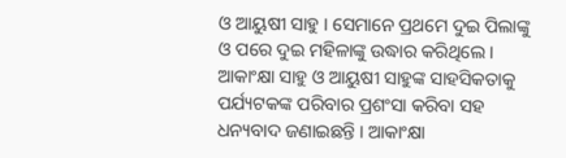ଓ ଆୟୁଷୀ ସାହୁ । ସେମାନେ ପ୍ରଥମେ ଦୁଇ ପିଲାଙ୍କୁ ଓ ପରେ ଦୁଇ ମହିଳାଙ୍କୁ ଉଦ୍ଧାର କରିଥିଲେ । ଆକାଂକ୍ଷା ସାହୁ ଓ ଆୟୁଷୀ ସାହୁଙ୍କ ସାହସିକତାକୁ ପର୍ଯ୍ୟଟକଙ୍କ ପରିବାର ପ୍ରଶଂସା କରିବା ସହ ଧନ୍ୟବାଦ ଜଣାଇଛନ୍ତି । ଆକାଂକ୍ଷା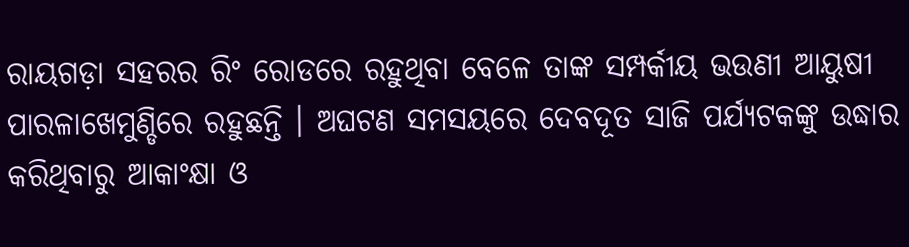ରାୟଗଡ଼ା ସହରର ରିଂ ରୋଡରେ ରହୁଥିବା ବେଳେ ତାଙ୍କ ସମ୍ପର୍କୀୟ ଭଉଣୀ ଆୟୁଷୀ ପାରଳାଖେମୁଣ୍ଡିରେ ରହୁଛନ୍ତି । ଅଘଟଣ ସମସୟରେ ଦେବଦୂତ ସାଜି ପର୍ଯ୍ୟଟକଙ୍କୁ ଉଦ୍ଧାର କରିଥିବାରୁ ଆକାଂକ୍ଷା ଓ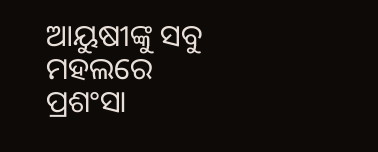ଆୟୁଷୀଙ୍କୁ ସବୁ ମହଲରେ ପ୍ରଶଂସା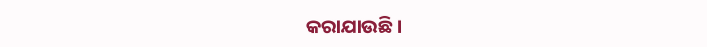କରାଯାଉଛି ।